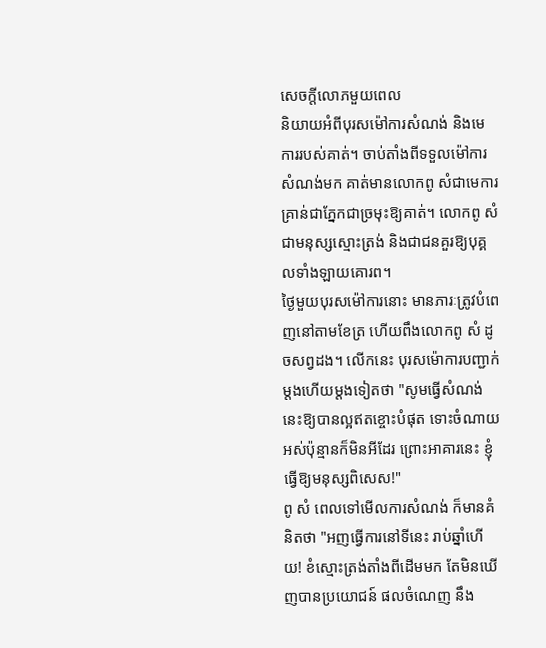សេចក្តីលោភមួយពេល
និយាយអំពីបុរសម៉ៅការសំណង់ និងមេការរបស់គាត់។ ចាប់តាំងពីទទួលម៉ៅការសំណង់មក គាត់មានលោកពូ សំជាមេការ គ្រាន់ជាភ្នែកជាច្រមុះឱ្យគាត់។ លោកពូ សំ ជាមនុស្សស្មោះត្រង់ និងជាជនគួរឱ្យបុគ្គលទាំងឡាយគោរព។
ថ្ងៃមួយបុរសម៉ៅការនោះ មានភារៈត្រូវបំពេញនៅតាមខែត្រ ហើយពឹងលោកពូ សំ ដូចសព្វដង។ លើកនេះ បុរសម៉ោការបញ្ជាក់ម្តងហើយម្តងទៀតថា "សូមធ្វើសំណង់នេះឱ្យបានល្អឥតខ្ចោះបំផុត ទោះចំណាយអស់ប៉ុន្មានក៏មិនអីដែរ ព្រោះអាគារនេះ ខ្ញុំធ្វើឱ្យមនុស្សពិសេស!"
ពូ សំ ពេលទៅមើលការសំណង់ ក៏មានគំនិតថា "អញធ្វើការនៅទីនេះ រាប់ឆ្នាំហើយ! ខំស្មោះត្រង់តាំងពីដើមមក តែមិនឃើញបានប្រយោជន៍ ផលចំណេញ នឹង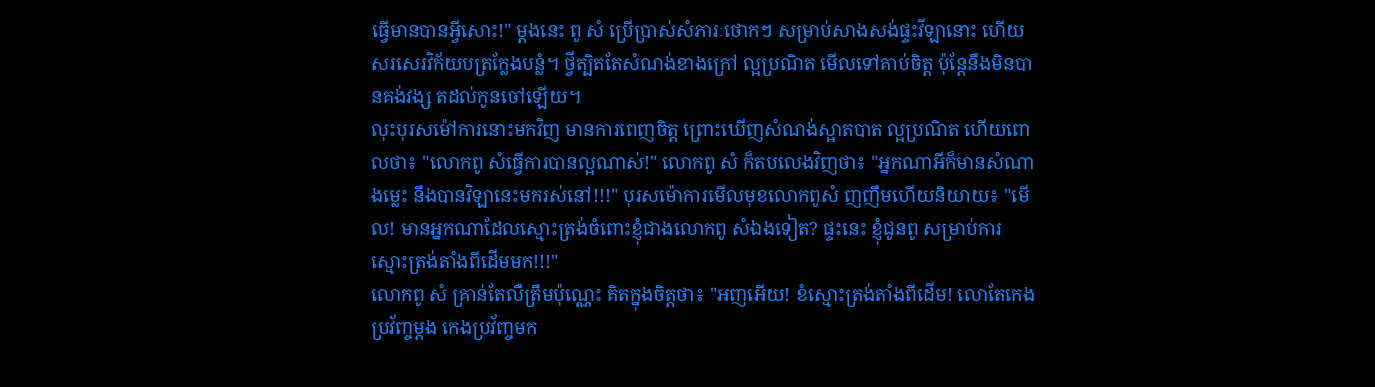ធ្វើមានបានអ្វីសោះ!" ម្តងនេះ ពូ សំ ប្រើប្រាស់សំភារៈថោកៗ សម្រាប់សាងសង់ផ្ទះវីឡានោះ ហើយសរសេរវិក័យបត្រក្លែងបន្លំ។ ថ្វីត្បិតតែសំណង់ខាងក្រៅ ល្អប្រណិត មើលទៅគាប់ចិត្ត ប៉ុន្តែនឹងមិនបានគង់វង្ស តដល់កូនចៅឡើយ។
លុះបុរសម៉ៅការនោះមកវិញ មានការពេញចិត្ត ព្រោះឃើញសំណង់ស្អាតបាត ល្អប្រណិត ហើយពោលថា៖ "លោកពូ សំធ្វើការបានល្អណាស់!" លោកពូ សំ ក៏តបលេងវិញថា៖ "អ្នកណាអីក៏មានសំណាងម្លេះ នឹងបានវិឡានេះមករស់នៅ!!!" បុរសម៉ោការមើលមុខលោកពូសំ ញញឹមហើយនិយាយ៖ "មើល! មានអ្នកណាដែលស្មោះត្រង់ចំពោះខ្ញុំជាងលោកពូ សំឯងទៀត? ផ្ទះនេះ ខ្ញុំជូនពូ សម្រាប់ការស្មោះត្រង់តាំងពីដើមមក!!!"
លោកពូ សំ គ្រាន់តែលឺត្រឹមប៉ុណ្ណេះ គិតក្នុងចិត្តថា៖ "អញអើយ! ខំស្មោះត្រង់តាំងពីដើម! លោតែកេងប្រវ័ញ្ចម្តង កេងប្រវ័ញ្ចមក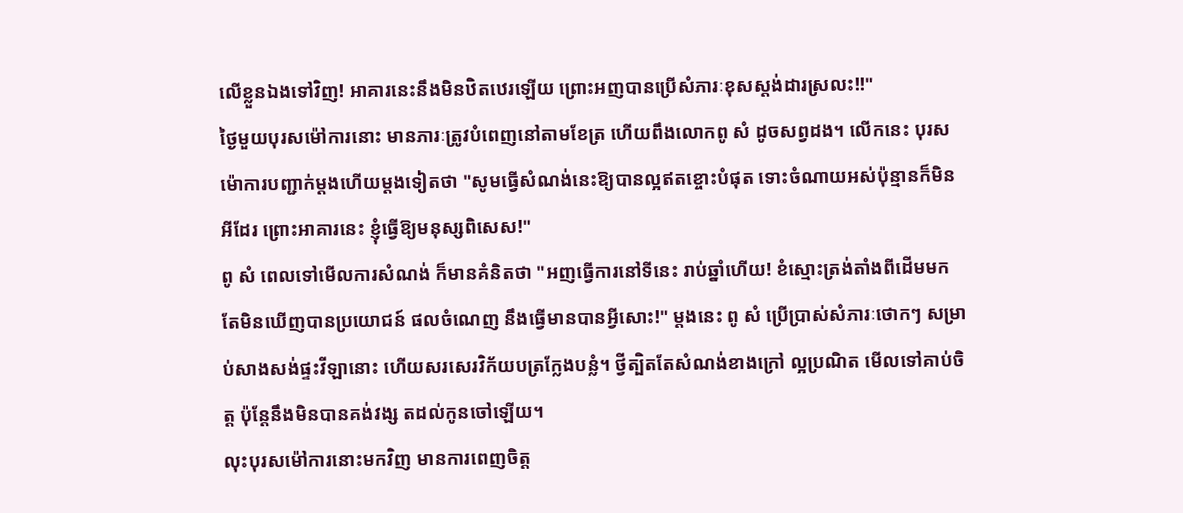លើខ្លួនឯងទៅវិញ! អាគារនេះនឹងមិនឋិតឋេរឡើយ ព្រោះអញបានប្រើសំភារៈខុសស្តង់ដារស្រលះ!!"
ថ្ងៃមួយបុរសម៉ៅការនោះ មានភារៈត្រូវបំពេញនៅតាមខែត្រ ហើយពឹងលោកពូ សំ ដូចសព្វដង។ លើកនេះ បុរសម៉ោការបញ្ជាក់ម្តងហើយម្តងទៀតថា "សូមធ្វើសំណង់នេះឱ្យបានល្អឥតខ្ចោះបំផុត ទោះចំណាយអស់ប៉ុន្មានក៏មិនអីដែរ ព្រោះអាគារនេះ ខ្ញុំធ្វើឱ្យមនុស្សពិសេស!"
ពូ សំ ពេលទៅមើលការសំណង់ ក៏មានគំនិតថា "អញធ្វើការនៅទីនេះ រាប់ឆ្នាំហើយ! ខំស្មោះត្រង់តាំងពីដើមមក តែមិនឃើញបានប្រយោជន៍ ផលចំណេញ នឹងធ្វើមានបានអ្វីសោះ!" ម្តងនេះ ពូ សំ ប្រើប្រាស់សំភារៈថោកៗ សម្រាប់សាងសង់ផ្ទះវីឡានោះ ហើយសរសេរវិក័យបត្រក្លែងបន្លំ។ ថ្វីត្បិតតែសំណង់ខាងក្រៅ ល្អប្រណិត មើលទៅគាប់ចិត្ត ប៉ុន្តែនឹងមិនបានគង់វង្ស តដល់កូនចៅឡើយ។
លុះបុរសម៉ៅការនោះមកវិញ មានការពេញចិត្ត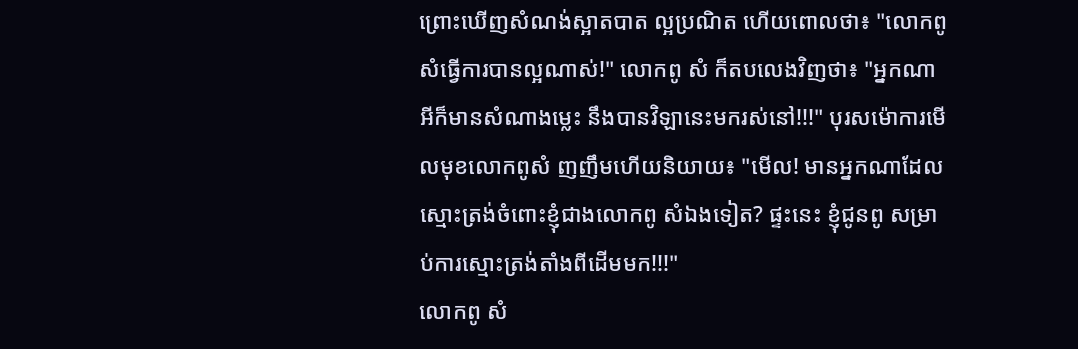ព្រោះឃើញសំណង់ស្អាតបាត ល្អប្រណិត ហើយពោលថា៖ "លោកពូ សំធ្វើការបានល្អណាស់!" លោកពូ សំ ក៏តបលេងវិញថា៖ "អ្នកណាអីក៏មានសំណាងម្លេះ នឹងបានវិឡានេះមករស់នៅ!!!" បុរសម៉ោការមើលមុខលោកពូសំ ញញឹមហើយនិយាយ៖ "មើល! មានអ្នកណាដែលស្មោះត្រង់ចំពោះខ្ញុំជាងលោកពូ សំឯងទៀត? ផ្ទះនេះ ខ្ញុំជូនពូ សម្រាប់ការស្មោះត្រង់តាំងពីដើមមក!!!"
លោកពូ សំ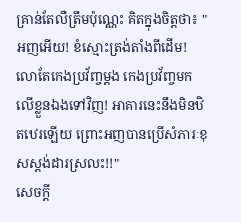គ្រាន់តែលឺត្រឹមប៉ុណ្ណេះ គិតក្នុងចិត្តថា៖ "អញអើយ! ខំស្មោះត្រង់តាំងពីដើម! លោតែកេងប្រវ័ញ្ចម្តង កេងប្រវ័ញ្ចមកលើខ្លួនឯងទៅវិញ! អាគារនេះនឹងមិនឋិតឋេរឡើយ ព្រោះអញបានប្រើសំភារៈខុសស្តង់ដារស្រលះ!!"
សេចក្តី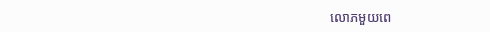លោភមួយពេ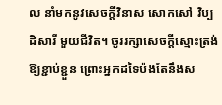ល នាំមកនូវសេចក្តីវិនាស សោកសៅ វិប្បដិសារី មួយជីវិត។ ចូររក្សាសេចក្តីស្មោះត្រង់ឱ្យខ្ជាប់ខ្ជួន ព្រោះអ្នកដទៃប៉ងតែនឹងស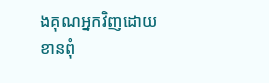ងគុណអ្នកវិញដោយខានពុំ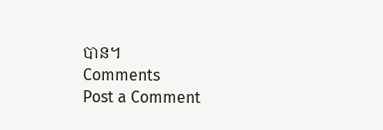បាន។
Comments
Post a Comment